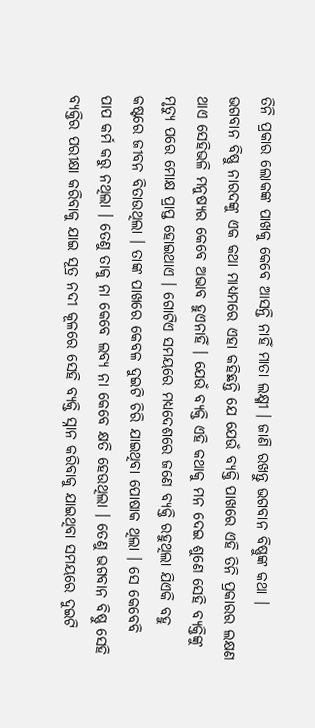ତିନି ପ୍ରକାର ଲୋକଙ୍କ ପାଖକୁ କେବେ ଆସନ୍ତି ନାହିଁ ମାତା ଲକ୍ଷ୍ମୀ । ଜାଣି ରଖନ୍ତୁ ଭଗବାନ ବିଷ୍ଣୁଙ୍କ କଥା ।
ଭଗବାନ ବିଷ୍ଣୁ ନାରଦଙ୍କୁ ଏକ କଥା ମାଧ୍ୟମରେ ଏହା କହିଛନ୍ତି ଯେ ଯେଉଁ ବ୍ୟକ୍ତି ପାଖରେ ଏହି ତିନି ପ୍ରକାରର ଲକ୍ଷଣ ଥାଏ ସେହିଭଳି ମନୁଷ୍ୟର କେବେ ଅଭାବ ହୁଏନାହିଁ । ଯେଉଁ ବ୍ୟକ୍ତି ଏହି କଥାକୁ ମନ ଦେଇ ଶୁଣେ ସେହି ବ୍ୟକ୍ତିଙ୍କୁ ମୃତ୍ୟୁ ପରେ ମୋକ୍ଷ ପ୍ରାପ୍ତ ହୋଇଥାଏ । ଗୋଟିଏ ସମୟରେ ମଧ୍ୟଦେଶରେ ଜଣେ ବ୍ୟକ୍ତି ରହୁଥିଲା ଯିଏକି ବହୁ କଷ୍ଟରେ ଜୀବନ ବିତାଉଥିଲା । ତାଙ୍କ ପାଖରେ କେବଳ ଦୁଇଟି ଚିରି ଯାଇଥିବା ପୋଷାକ ଥିଲା । ସେ କେବେବି ପାପ କର୍ମ କରୁ ନଥିଲା । ତେଣୁ ତାକୁ ନା କେବେ ଲବ୍ୟ ନା କେବେ କ୍ଷତି ହେଉଥିଲା । ତେଣୁ ଭଗବାନ ବିଷ୍ଣୁ ସେହି ବ୍ୟକ୍ତିର ପରୀକ୍ଷା କରିବାକୁ ଯାଇ ସୂତ୍ର ନଦୀ କୂଳରେ ସେହି ବ୍ୟକ୍ତି ସ୍ନାନ କରିବାକୁ ଯାଇଥିବା ସମୟରେ ଦୁଇଟି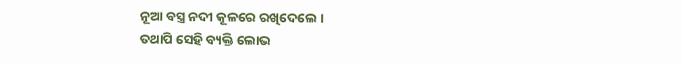ନୂଆ ବସ୍ତ୍ର ନଦୀ କୂଳରେ ରଖିଦେଲେ ।
ତଥାପି ସେହି ବ୍ୟକ୍ତି ଲୋଭ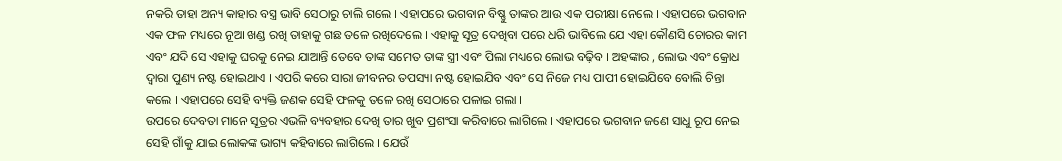ନକରି ତାହା ଅନ୍ୟ କାହାର ବସ୍ତ୍ର ଭାବି ସେଠାରୁ ଚାଲି ଗଲେ । ଏହାପରେ ଭଗବାନ ବିଷ୍ଣୁ ତାଙ୍କର ଆଉ ଏକ ପରୀକ୍ଷା ନେଲେ । ଏହାପରେ ଭଗବାନ ଏକ ଫଳ ମଧ୍ୟରେ ନୂଆ ଖଣ୍ଡ ରଖି ତାହାକୁ ଗଛ ତଳେ ରଖିଦେଲେ । ଏହାକୁ ସୂତ୍ର ଦେଖିବା ପରେ ଧରି ଭାବିଲେ ଯେ ଏହା କୌଣସି ଚୋରର କାମ ଏବଂ ଯଦି ସେ ଏହାକୁ ଘରକୁ ନେଇ ଯାଆନ୍ତି ତେବେ ତାଙ୍କ ସମେତ ତାଙ୍କ ସ୍ତ୍ରୀ ଏବଂ ପିଲା ମଧ୍ୟରେ ଲୋଭ ବଢ଼ିବ । ଅହଙ୍କାର , ଲୋଭ ଏବଂ କ୍ରୋଧ ଦ୍ୱାରା ପୁଣ୍ୟ ନଷ୍ଟ ହୋଇଥାଏ । ଏପରି କରେ ସାରା ଜୀବନର ତପସ୍ୟା ନଷ୍ଟ ହୋଇଯିବ ଏବଂ ସେ ନିଜେ ମଧ୍ୟ ପାପୀ ହୋଇଯିବେ ବୋଲି ଚିନ୍ତା କଲେ । ଏହାପରେ ସେହି ବ୍ୟକ୍ତି ଜଣକ ସେହି ଫଳକୁ ତଳେ ରଖି ସେଠାରେ ପଳାଇ ଗଲା ।
ଉପରେ ଦେବତା ମାନେ ସୂତ୍ରର ଏଭଳି ବ୍ୟବହାର ଦେଖି ତାର ଖୁବ ପ୍ରଶଂସା କରିବାରେ ଲାଗିଲେ । ଏହାପରେ ଭଗବାନ ଜଣେ ସାଧୁ ରୂପ ନେଇ ସେହି ଗାଁକୁ ଯାଇ ଲୋକଙ୍କ ଭାଗ୍ୟ କହିବାରେ ଲାଗିଲେ । ଯେଉଁ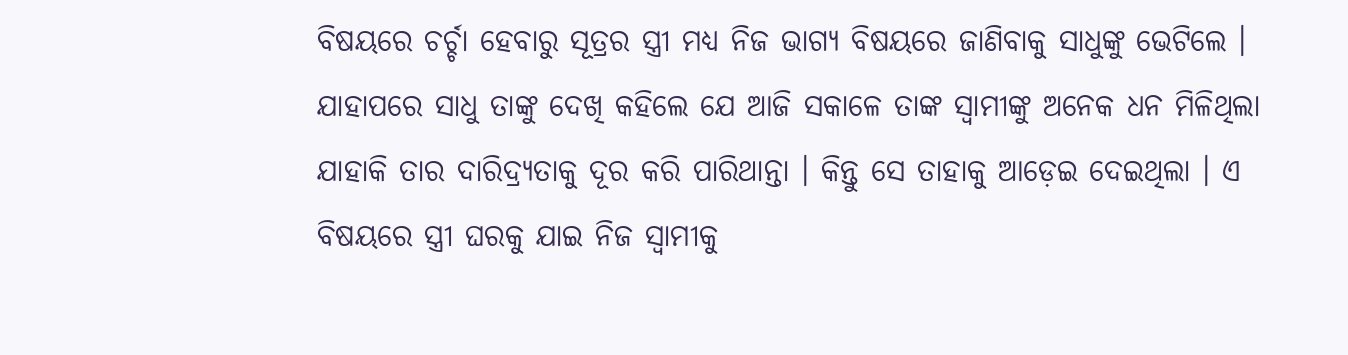ବିଷୟରେ ଚର୍ଚ୍ଚା ହେବାରୁ ସୂତ୍ରର ସ୍ତ୍ରୀ ମଧ୍ୟ ନିଜ ଭାଗ୍ୟ ବିଷୟରେ ଜାଣିବାକୁ ସାଧୁଙ୍କୁ ଭେଟିଲେ । ଯାହାପରେ ସାଧୁ ତାଙ୍କୁ ଦେଖି କହିଲେ ଯେ ଆଜି ସକାଳେ ତାଙ୍କ ସ୍ୱାମୀଙ୍କୁ ଅନେକ ଧନ ମିଳିଥିଲା ଯାହାକି ତାର ଦାରିଦ୍ର୍ୟତାକୁ ଦୂର କରି ପାରିଥାନ୍ତା । କିନ୍ତୁ ସେ ତାହାକୁ ଆଡ଼େଇ ଦେଇଥିଲା । ଏ ବିଷୟରେ ସ୍ତ୍ରୀ ଘରକୁ ଯାଇ ନିଜ ସ୍ୱାମୀକୁ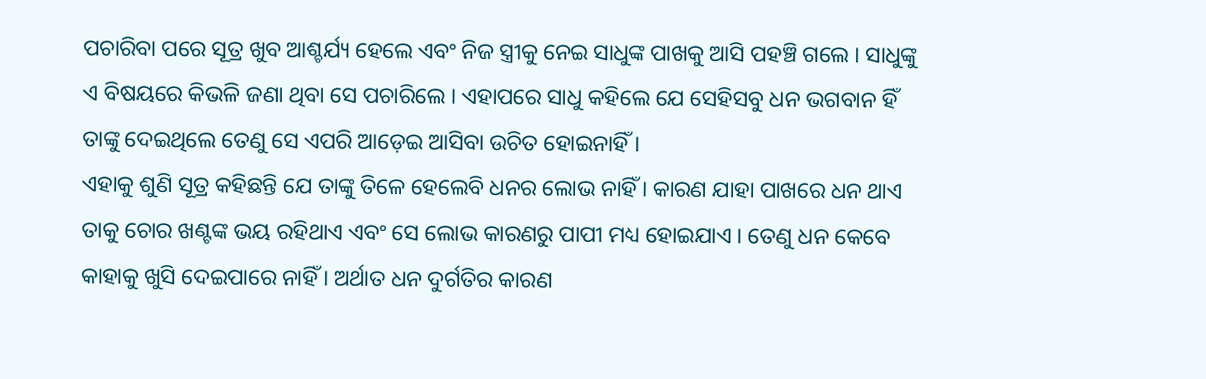ପଚାରିବା ପରେ ସୂତ୍ର ଖୁବ ଆଶ୍ଚର୍ଯ୍ୟ ହେଲେ ଏବଂ ନିଜ ସ୍ତ୍ରୀକୁ ନେଇ ସାଧୁଙ୍କ ପାଖକୁ ଆସି ପହଞ୍ଚି ଗଲେ । ସାଧୁଙ୍କୁ ଏ ବିଷୟରେ କିଭଳି ଜଣା ଥିବା ସେ ପଚାରିଲେ । ଏହାପରେ ସାଧୁ କହିଲେ ଯେ ସେହିସବୁ ଧନ ଭଗବାନ ହିଁ ତାଙ୍କୁ ଦେଇଥିଲେ ତେଣୁ ସେ ଏପରି ଆଡ଼େଇ ଆସିବା ଉଚିତ ହୋଇନାହିଁ ।
ଏହାକୁ ଶୁଣି ସୂତ୍ର କହିଛନ୍ତି ଯେ ତାଙ୍କୁ ତିଳେ ହେଲେବି ଧନର ଲୋଭ ନାହିଁ । କାରଣ ଯାହା ପାଖରେ ଧନ ଥାଏ ତାକୁ ଚୋର ଖଣ୍ଟଙ୍କ ଭୟ ରହିଥାଏ ଏବଂ ସେ ଲୋଭ କାରଣରୁ ପାପୀ ମଧ୍ୟ ହୋଇଯାଏ । ତେଣୁ ଧନ କେବେ କାହାକୁ ଖୁସି ଦେଇପାରେ ନାହିଁ । ଅର୍ଥାତ ଧନ ଦୁର୍ଗତିର କାରଣ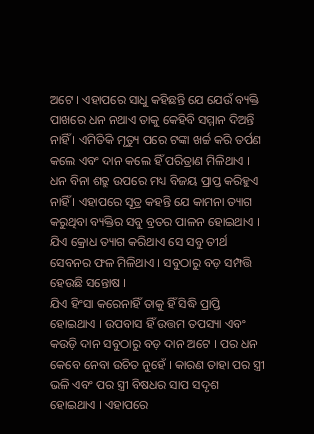ଅଟେ । ଏହାପରେ ସାଧୁ କହିଛନ୍ତି ଯେ ଯେଉଁ ବ୍ୟକ୍ତି ପାଖରେ ଧନ ନଥାଏ ତାକୁ କେହିବି ସମ୍ମାନ ଦିଅନ୍ତି ନାହିଁ । ଏମିତିକି ମୃତ୍ୟୁ ପରେ ଟଙ୍କା ଖର୍ଚ୍ଚ କରି ତର୍ପଣ କଲେ ଏବଂ ଦାନ କଲେ ହିଁ ପରିତ୍ରାଣ ମିଳିଥାଏ । ଧନ ବିନା ଶତ୍ରୁ ଉପରେ ମଧ୍ୟ ବିଜୟ ପ୍ରାପ୍ତ କରିହୁଏ ନାହିଁ । ଏହାପରେ ସୂତ୍ର କହନ୍ତି ଯେ କାମନା ତ୍ୟାଗ କରୁଥିବା ବ୍ୟକ୍ତିର ସବୁ ବ୍ରତର ପାଳନ ହୋଇଥାଏ । ଯିଏ କ୍ରୋଧ ତ୍ୟାଗ କରିଥାଏ ସେ ସବୁ ତୀର୍ଥ ସେବନର ଫଳ ମିଳିଥାଏ । ସବୁଠାରୁ ବଡ଼ ସମ୍ପତ୍ତି ହେଉଛି ସନ୍ତୋଷ ।
ଯିଏ ହିଂସା କରେନାହିଁ ତାକୁ ହିଁ ସିଦ୍ଧି ପ୍ରାପ୍ତି ହୋଇଥାଏ । ଉପବାସ ହିଁ ଉତ୍ତମ ତପସ୍ୟା ଏବଂ କଉଡ଼ି ଦାନ ସବୁଠାରୁ ବଡ଼ ଦାନ ଅଟେ । ପର ଧନ କେବେ ନେବା ଉଚିତ ନୁହେଁ । କାରଣ ତାହା ପର ସ୍ତ୍ରୀ ଭଳି ଏବଂ ପର ସ୍ତ୍ରୀ ବିଷଧର ସାପ ସଦୃଶ ହୋଇଥାଏ । ଏହାପରେ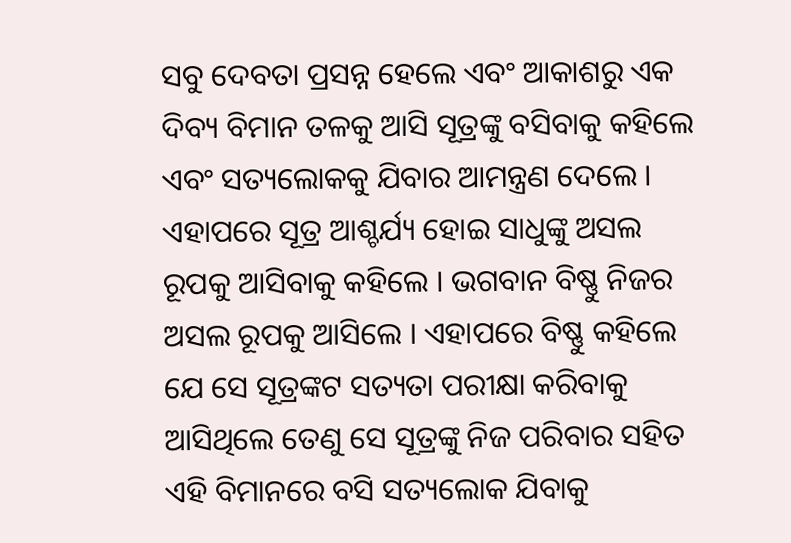ସବୁ ଦେବତା ପ୍ରସନ୍ନ ହେଲେ ଏବଂ ଆକାଶରୁ ଏକ ଦିବ୍ୟ ବିମାନ ତଳକୁ ଆସି ସୂତ୍ରଙ୍କୁ ବସିବାକୁ କହିଲେ ଏବଂ ସତ୍ୟଲୋକକୁ ଯିବାର ଆମନ୍ତ୍ରଣ ଦେଲେ । ଏହାପରେ ସୂତ୍ର ଆଶ୍ଚର୍ଯ୍ୟ ହୋଇ ସାଧୁଙ୍କୁ ଅସଲ ରୂପକୁ ଆସିବାକୁ କହିଲେ । ଭଗବାନ ବିଷ୍ଣୁ ନିଜର ଅସଲ ରୂପକୁ ଆସିଲେ । ଏହାପରେ ବିଷ୍ଣୁ କହିଲେ ଯେ ସେ ସୂତ୍ରଙ୍କଟ ସତ୍ୟତା ପରୀକ୍ଷା କରିବାକୁ ଆସିଥିଲେ ତେଣୁ ସେ ସୂତ୍ରଙ୍କୁ ନିଜ ପରିବାର ସହିତ ଏହି ବିମାନରେ ବସି ସତ୍ୟଲୋକ ଯିବାକୁ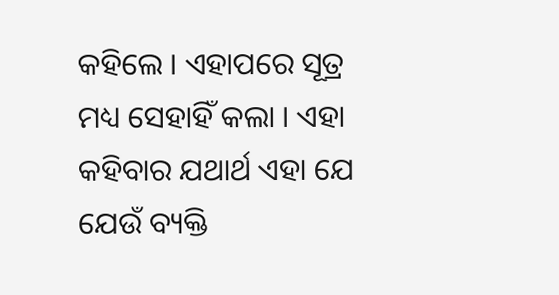କହିଲେ । ଏହାପରେ ସୂତ୍ର ମଧ୍ୟ ସେହାହିଁ କଲା । ଏହା କହିବାର ଯଥାର୍ଥ ଏହା ଯେ ଯେଉଁ ବ୍ୟକ୍ତି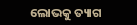ଲୋଭକୁ ତ୍ୟାଗ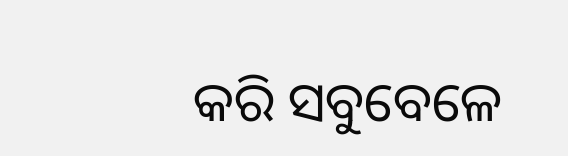କରି ସବୁବେଳେ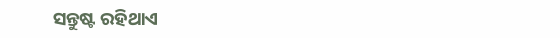ସନ୍ତୁଷ୍ଟ ରହିଥାଏ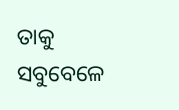ତାକୁ ସବୁବେଳେ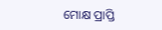ମୋକ୍ଷ ପ୍ରାପ୍ତି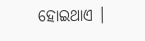ହୋଇଥାଏ ।